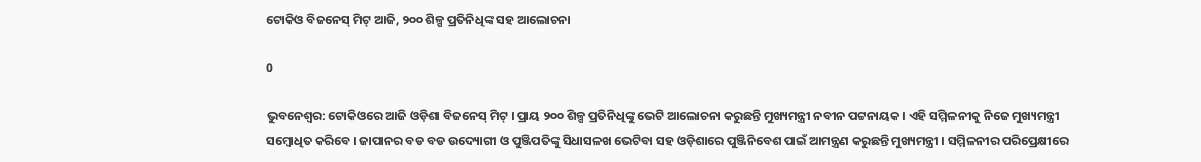ଟୋକିଓ ବିଜନେସ୍ ମିଟ୍ ଆଜି, ୨୦୦ ଶିଳ୍ପ ପ୍ରତିନିଧିଙ୍କ ସହ ଆଲୋଚନା

0

ଭୁବନେଶ୍ୱର: ଟୋକିଓରେ ଆଜି ଓଡ଼ିଶା ବିଜନେସ୍ ମିଟ୍ । ପ୍ରାୟ ୨୦୦ ଶିଳ୍ପ ପ୍ରତିନିଧିଙ୍କୁ ଭେଟି ଆଲୋଚନା କରୁଛନ୍ତି ମୁଖ୍ୟମନ୍ତ୍ରୀ ନବୀନ ପଟ୍ଟନାୟକ । ଏହି ସମ୍ମିଳନୀକୁ ନିଜେ ମୁଖ୍ୟମନ୍ତ୍ରୀ ସମ୍ବୋଧିତ କରିବେ । ଜାପାନର ବଡ ବଡ ଉଦ୍ୟୋଗୀ ଓ ପୁଞ୍ଜିପତିଙ୍କୁ ସିଧାସଳଖ ଭେଟିବା ସହ ଓଡ଼ିଶାରେ ପୁଞ୍ଜିନିବେଶ ପାଇଁ ଆମନ୍ତ୍ରଣ କରୁଛନ୍ତି ମୁଖ୍ୟମନ୍ତ୍ରୀ । ସମ୍ମିଳନୀର ପରିପ୍ରେକ୍ଷୀରେ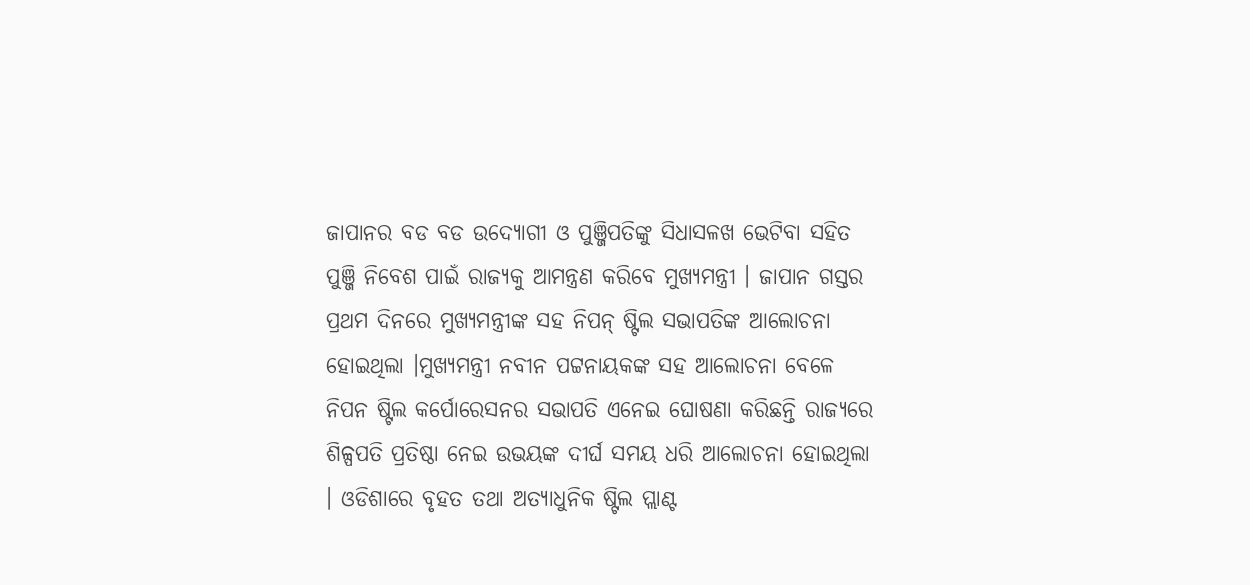ଜାପାନର ବଡ ବଡ ଉଦ୍ୟୋଗୀ ଓ ପୁଞ୍ଜିପତିଙ୍କୁ ସିଧାସଳଖ ଭେଟିବା ସହିତ ପୁଞ୍ଜି ନିବେଶ ପାଇଁ ରାଜ୍ୟକୁ ଆମନ୍ତ୍ରଣ କରିବେ ମୁଖ୍ୟମନ୍ତ୍ରୀ । ଜାପାନ ଗସ୍ତର ପ୍ରଥମ ଦିନରେ ମୁଖ୍ୟମନ୍ତ୍ରୀଙ୍କ ସହ ନିପନ୍ ଷ୍ଟିଲ ସଭାପତିଙ୍କ ଆଲୋଚନା ହୋଇଥିଲା ।ମୁଖ୍ୟମନ୍ତ୍ରୀ ନବୀନ ପଟ୍ଟନାୟକଙ୍କ ସହ ଆଲୋଚନା ବେଳେ ନିପନ ଷ୍ଟିଲ କର୍ପୋରେସନର ସଭାପତି ଏନେଇ ଘୋଷଣା କରିଛନ୍ତି ରାଜ୍ୟରେ ଶିଳ୍ପପତି ପ୍ରତିଷ୍ଠା ନେଇ ଉଭୟଙ୍କ ଦୀର୍ଘ ସମୟ ଧରି ଆଲୋଚନା ହୋଇଥିଲା । ଓଡିଶାରେ ବୃହତ ତଥା ଅତ୍ୟାଧୁନିକ ଷ୍ଟିଲ ପ୍ଲାଣ୍ଟ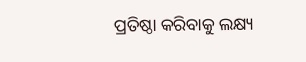ପ୍ରତିଷ୍ଠା କରିବାକୁ ଲକ୍ଷ୍ୟ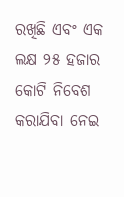ରଖିଛି ଏବଂ ଏକ ଲକ୍ଷ ୨୫ ହଜାର କୋଟି ନିବେଶ କରାଯିବା ନେଇ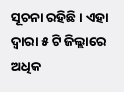ସୂଚନା ରହିଛି । ଏହା ଦ୍ୱାରା ୫ ଟି ଜିଲ୍ଲାରେ ଅଧିକ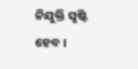ନିଯୁକ୍ତି ସୃଷ୍ଟି ହେବ ।